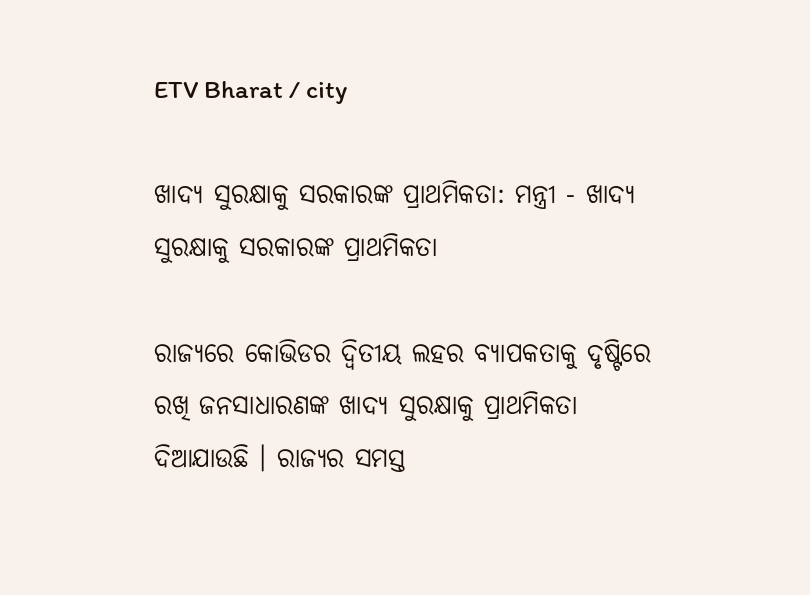ETV Bharat / city

ଖାଦ୍ୟ ସୁରକ୍ଷାକୁ ସରକାରଙ୍କ ପ୍ରାଥମିକତା: ମନ୍ତ୍ରୀ - ଖାଦ୍ୟ ସୁରକ୍ଷାକୁ ସରକାରଙ୍କ ପ୍ରାଥମିକତା

ରାଜ୍ୟରେ କୋଭିଡର ଦ୍ବିତୀୟ ଲହର ବ୍ୟାପକତାକୁ ଦୃଷ୍ଟିରେ ରଖି ଜନସାଧାରଣଙ୍କ ଖାଦ୍ୟ ସୁରକ୍ଷାକୁ ପ୍ରାଥମିକତା ଦିଆଯାଉଛି । ରାଜ୍ୟର ସମସ୍ତ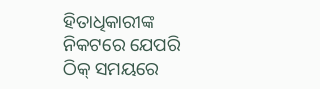ହିତାଧିକାରୀଙ୍କ ନିକଟରେ ଯେପରି ଠିକ୍ ସମୟରେ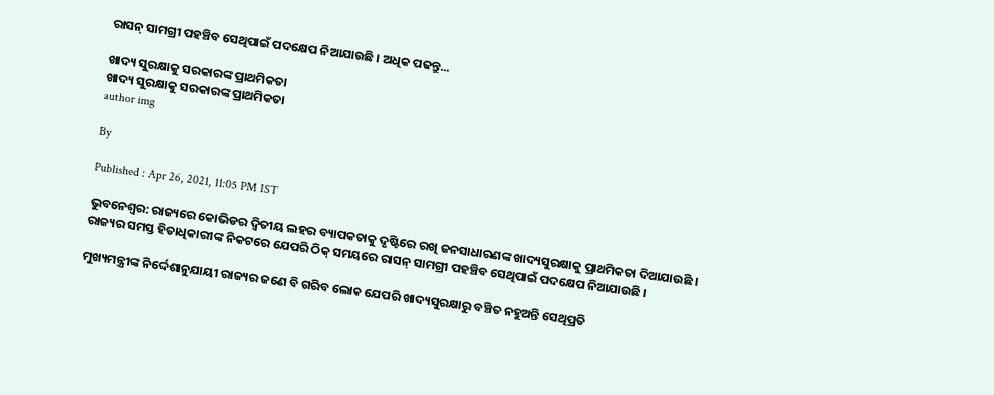ରାସନ୍ ସାମଗ୍ରୀ ପହଞ୍ଚିବ ସେଥିପାଇଁ ପଦକ୍ଷେପ ନିଆଯାଉଛି । ଅଧିକ ପଢନ୍ତୁ...

ଖାଦ୍ୟ ସୁରକ୍ଷାକୁ ସରକାରଙ୍କ ପ୍ରାଥମିକତା
ଖାଦ୍ୟ ସୁରକ୍ଷାକୁ ସରକାରଙ୍କ ପ୍ରାଥମିକତା
author img

By

Published : Apr 26, 2021, 11:05 PM IST

ଭୁବନେଶ୍ବର: ରାଜ୍ୟରେ କୋଭିଡର ଦ୍ବିତୀୟ ଲହର ବ୍ୟାପକତାକୁ ଦୃଷ୍ଟିରେ ରଖି ଜନସାଧାରଣଙ୍କ ଖାଦ୍ୟସୁରକ୍ଷାକୁ ପ୍ରାଥମିକତା ଦିଆଯାଉଛି । ରାଜ୍ୟର ସମସ୍ତ ହିତାଧିକାରୀଙ୍କ ନିକଟରେ ଯେପରି ଠିକ୍ ସମୟରେ ରାସନ୍ ସାମଗ୍ରୀ ପହଞ୍ଚିବ ସେଥିପାଇଁ ପଦକ୍ଷେପ ନିଆଯାଉଛି ।

ମୁଖ୍ୟମନ୍ତ୍ରୀଙ୍କ ନିର୍ଦ୍ଦେଶାନୁଯାୟୀ ରାଜ୍ୟର ଜଣେ ବି ଗରିବ ଲୋକ ଯେପରି ଖାଦ୍ୟସୁରକ୍ଷାରୁ ବଞ୍ଚିତ ନହୁଅନ୍ତି ସେଥିପ୍ରତି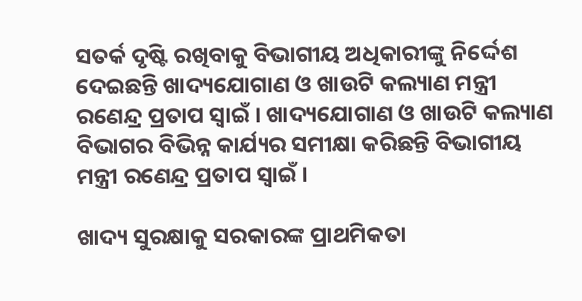ସତର୍କ ଦୃଷ୍ଟି ରଖିବାକୁ ବିଭାଗୀୟ ଅଧିକାରୀଙ୍କୁ ନିର୍ଦ୍ଦେଶ ଦେଇଛନ୍ତି ଖାଦ୍ୟଯୋଗାଣ ଓ ଖାଉଟି କଲ୍ୟାଣ ମନ୍ତ୍ରୀ ରଣେନ୍ଦ୍ର ପ୍ରତାପ ସ୍ବାଇଁ । ଖାଦ୍ୟଯୋଗାଣ ଓ ଖାଉଟି କଲ୍ୟାଣ ବିଭାଗର ବିଭିନ୍ନ କାର୍ଯ୍ୟର ସମୀକ୍ଷା କରିଛନ୍ତି ବିଭାଗୀୟ ମନ୍ତ୍ରୀ ରଣେନ୍ଦ୍ର ପ୍ରତାପ ସ୍ୱାଇଁ ।

ଖାଦ୍ୟ ସୁରକ୍ଷାକୁ ସରକାରଙ୍କ ପ୍ରାଥମିକତା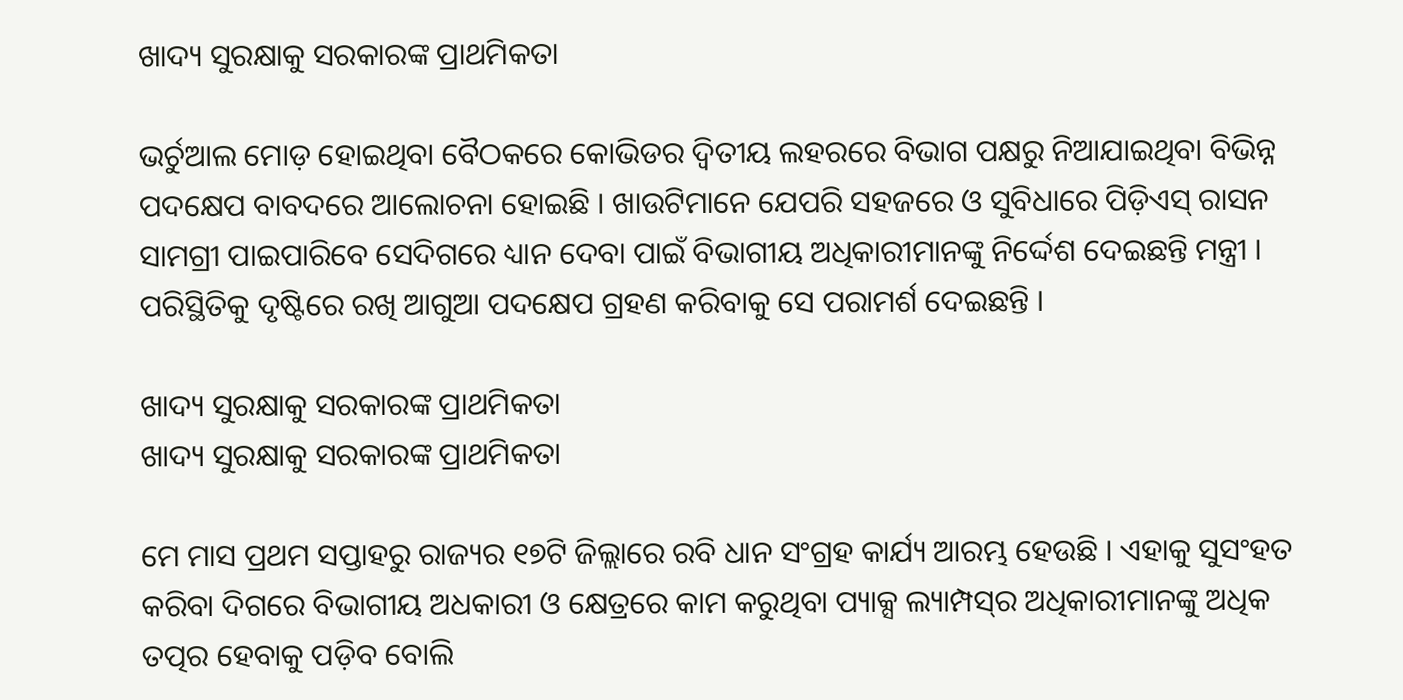ଖାଦ୍ୟ ସୁରକ୍ଷାକୁ ସରକାରଙ୍କ ପ୍ରାଥମିକତା

ଭର୍ଚୁଆଲ ମୋଡ଼ ହୋଇଥିବା ବୈଠକରେ କୋଭିଡର ଦ୍ବିତୀୟ ଲହରରେ ବିଭାଗ ପକ୍ଷରୁ ନିଆଯାଇଥିବା ବିଭିନ୍ନ ପଦକ୍ଷେପ ବାବଦରେ ଆଲୋଚନା ହୋଇଛି । ଖାଉଟିମାନେ ଯେପରି ସହଜରେ ଓ ସୁବିଧାରେ ପିଡ଼ିଏସ୍ ରାସନ ସାମଗ୍ରୀ ପାଇପାରିବେ ସେଦିଗରେ ଧ୍ୟାନ ଦେବା ପାଇଁ ବିଭାଗୀୟ ଅଧିକାରୀମାନଙ୍କୁ ନିର୍ଦ୍ଦେଶ ଦେଇଛନ୍ତି ମନ୍ତ୍ରୀ । ପରିସ୍ଥିତିକୁ ଦୃଷ୍ଟିରେ ରଖି ଆଗୁଆ ପଦକ୍ଷେପ ଗ୍ରହଣ କରିବାକୁ ସେ ପରାମର୍ଶ ଦେଇଛନ୍ତି ।

ଖାଦ୍ୟ ସୁରକ୍ଷାକୁ ସରକାରଙ୍କ ପ୍ରାଥମିକତା
ଖାଦ୍ୟ ସୁରକ୍ଷାକୁ ସରକାରଙ୍କ ପ୍ରାଥମିକତା

ମେ ମାସ ପ୍ରଥମ ସପ୍ତାହରୁ ରାଜ୍ୟର ୧୭ଟି ଜିଲ୍ଲାରେ ରବି ଧାନ ସଂଗ୍ରହ କାର୍ଯ୍ୟ ଆରମ୍ଭ ହେଉଛି । ଏହାକୁ ସୁସଂହତ କରିବା ଦିଗରେ ବିଭାଗୀୟ ଅଧକାରୀ ଓ କ୍ଷେତ୍ରରେ କାମ କରୁଥିବା ପ୍ୟାକ୍ସ ଲ୍ୟାମ୍ପସ୍‌ର ଅଧିକାରୀମାନଙ୍କୁ ଅଧିକ ତତ୍ପର ହେବାକୁ ପଡ଼ିବ ବୋଲି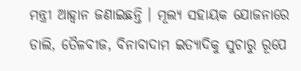ମନ୍ତ୍ରୀ ଆହ୍ୱାନ ଜଣାଇଛନ୍ତି । ମୂଲ୍ୟ ସହାୟକ ଯୋଜନାରେ ଡାଲି, ତୈଳବୀଜ, ବିନାବାଦାମ ଇତ୍ୟାଦିକୁ ସୁଚାରୁ ରୂପେ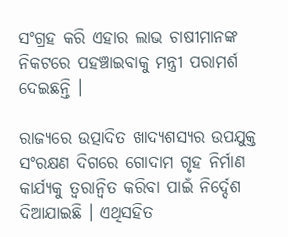ସଂଗ୍ରହ କରି ଏହାର ଲାଭ ଚାଷୀମାନଙ୍କ ନିକଟରେ ପହଞ୍ଚାଇବାକୁ ମନ୍ତ୍ରୀ ପରାମର୍ଶ ଦେଇଛନ୍ତି ।

ରାଜ୍ୟରେ ଉତ୍ପାଦିତ ଖାଦ୍ୟଶସ୍ୟର ଉପଯୁକ୍ତ ସଂରକ୍ଷଣ ଦିଗରେ ଗୋଦାମ ଗୃହ ନିର୍ମାଣ କାର୍ଯ୍ୟକୁ ତ୍ୱରାନ୍ବିତ କରିବା ପାଇଁ ନିର୍ଦ୍ଦେଶ ଦିଆଯାଇଛି । ଏଥିସହିତ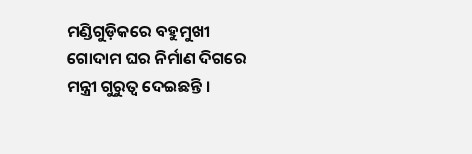ମଣ୍ଡିଗୁଡ଼ିକରେ ବହୁମୁଖୀ ଗୋଦାମ ଘର ନିର୍ମାଣ ଦିଗରେ ମନ୍ତ୍ରୀ ଗୁରୁତ୍ୱ ଦେଇଛନ୍ତି ।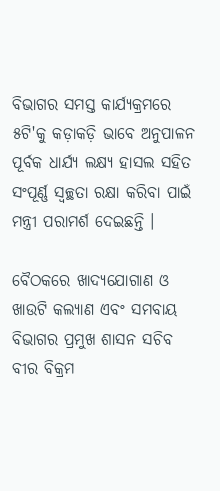ବିଭାଗର ସମସ୍ତ କାର୍ଯ୍ୟକ୍ରମରେ ୫ଟି'କୁ କଡ଼ାକଡ଼ି ଭାବେ ଅନୁପାଳନ ପୂର୍ବକ ଧାର୍ଯ୍ୟ ଲକ୍ଷ୍ୟ ହାସଲ ସହିତ ସଂପୂର୍ଣ୍ଣ ସ୍ଵଚ୍ଛତା ରକ୍ଷା କରିବା ପାଇଁ ମନ୍ତ୍ରୀ ପରାମର୍ଶ ଦେଇଛନ୍ତି ।

ବୈଠକରେ ଖାଦ୍ୟଯୋଗାଣ ଓ ଖାଉଟି କଲ୍ୟାଣ ଏବଂ ସମବାୟ ବିଭାଗର ପ୍ରମୁଖ ଶାସନ ସଚିବ ବୀର ବିକ୍ରମ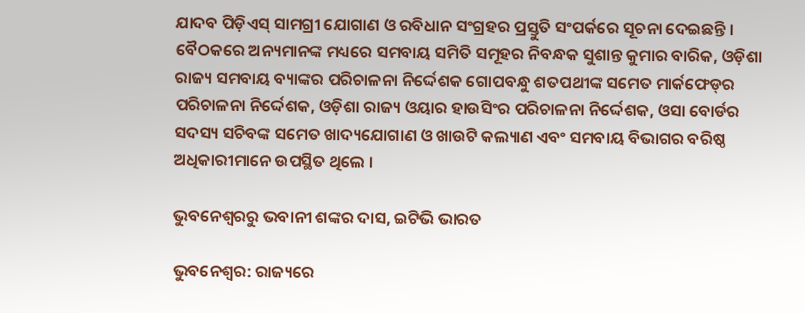ଯାଦବ ପିଡ଼ିଏସ୍ ସାମଗ୍ରୀ ଯୋଗାଣ ଓ ରବିଧାନ ସଂଗ୍ରହର ପ୍ରସ୍ତୁତି ସଂପର୍କରେ ସୂଚନା ଦେଇଛନ୍ତି । ବୈଠକରେ ଅନ୍ୟମାନଙ୍କ ମଧ୍ୟରେ ସମବାୟ ସମିତି ସମୂହର ନିବନ୍ଧକ ସୁଶାନ୍ତ କୁମାର ବାରିକ, ଓଡ଼ିଶା ରାଜ୍ୟ ସମବାୟ ବ୍ୟାଙ୍କର ପରିଚାଳନା ନିର୍ଦ୍ଦେଶକ ଗୋପବନ୍ଧୁ ଶତପଥୀଙ୍କ ସମେତ ମାର୍କଫେଡ୍‌ର ପରିଚାଳନା ନିର୍ଦ୍ଦେଶକ, ଓଡ଼ିଶା ରାଜ୍ୟ ଓୟାର ହାଉସିଂର ପରିଚାଳନା ନିର୍ଦ୍ଦେଶକ, ଓସା ବୋର୍ଡର ସଦସ୍ୟ ସଚିବଙ୍କ ସମେତ ଖାଦ୍ୟଯୋଗାଣ ଓ ଖାଉଟି କଲ୍ୟାଣ ଏବଂ ସମବାୟ ବିଭାଗର ବରିଷ୍ଠ ଅଧିକାରୀମାନେ ଉପସ୍ଥିତ ଥିଲେ ।

ଭୁବନେଶ୍ବରରୁ ଭବାନୀ ଶଙ୍କର ଦାସ, ଇଟିଭି ଭାରତ

ଭୁବନେଶ୍ବର: ରାଜ୍ୟରେ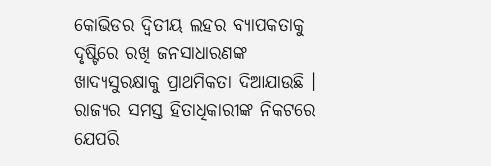କୋଭିଡର ଦ୍ବିତୀୟ ଲହର ବ୍ୟାପକତାକୁ ଦୃଷ୍ଟିରେ ରଖି ଜନସାଧାରଣଙ୍କ ଖାଦ୍ୟସୁରକ୍ଷାକୁ ପ୍ରାଥମିକତା ଦିଆଯାଉଛି । ରାଜ୍ୟର ସମସ୍ତ ହିତାଧିକାରୀଙ୍କ ନିକଟରେ ଯେପରି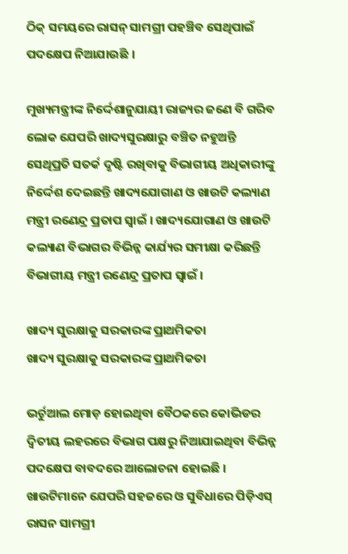ଠିକ୍ ସମୟରେ ରାସନ୍ ସାମଗ୍ରୀ ପହଞ୍ଚିବ ସେଥିପାଇଁ ପଦକ୍ଷେପ ନିଆଯାଉଛି ।

ମୁଖ୍ୟମନ୍ତ୍ରୀଙ୍କ ନିର୍ଦ୍ଦେଶାନୁଯାୟୀ ରାଜ୍ୟର ଜଣେ ବି ଗରିବ ଲୋକ ଯେପରି ଖାଦ୍ୟସୁରକ୍ଷାରୁ ବଞ୍ଚିତ ନହୁଅନ୍ତି ସେଥିପ୍ରତି ସତର୍କ ଦୃଷ୍ଟି ରଖିବାକୁ ବିଭାଗୀୟ ଅଧିକାରୀଙ୍କୁ ନିର୍ଦ୍ଦେଶ ଦେଇଛନ୍ତି ଖାଦ୍ୟଯୋଗାଣ ଓ ଖାଉଟି କଲ୍ୟାଣ ମନ୍ତ୍ରୀ ରଣେନ୍ଦ୍ର ପ୍ରତାପ ସ୍ବାଇଁ । ଖାଦ୍ୟଯୋଗାଣ ଓ ଖାଉଟି କଲ୍ୟାଣ ବିଭାଗର ବିଭିନ୍ନ କାର୍ଯ୍ୟର ସମୀକ୍ଷା କରିଛନ୍ତି ବିଭାଗୀୟ ମନ୍ତ୍ରୀ ରଣେନ୍ଦ୍ର ପ୍ରତାପ ସ୍ୱାଇଁ ।

ଖାଦ୍ୟ ସୁରକ୍ଷାକୁ ସରକାରଙ୍କ ପ୍ରାଥମିକତା
ଖାଦ୍ୟ ସୁରକ୍ଷାକୁ ସରକାରଙ୍କ ପ୍ରାଥମିକତା

ଭର୍ଚୁଆଲ ମୋଡ଼ ହୋଇଥିବା ବୈଠକରେ କୋଭିଡର ଦ୍ବିତୀୟ ଲହରରେ ବିଭାଗ ପକ୍ଷରୁ ନିଆଯାଇଥିବା ବିଭିନ୍ନ ପଦକ୍ଷେପ ବାବଦରେ ଆଲୋଚନା ହୋଇଛି । ଖାଉଟିମାନେ ଯେପରି ସହଜରେ ଓ ସୁବିଧାରେ ପିଡ଼ିଏସ୍ ରାସନ ସାମଗ୍ରୀ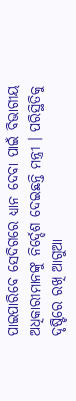ପାଇପାରିବେ ସେଦିଗରେ ଧ୍ୟାନ ଦେବା ପାଇଁ ବିଭାଗୀୟ ଅଧିକାରୀମାନଙ୍କୁ ନିର୍ଦ୍ଦେଶ ଦେଇଛନ୍ତି ମନ୍ତ୍ରୀ । ପରିସ୍ଥିତିକୁ ଦୃଷ୍ଟିରେ ରଖି ଆଗୁଆ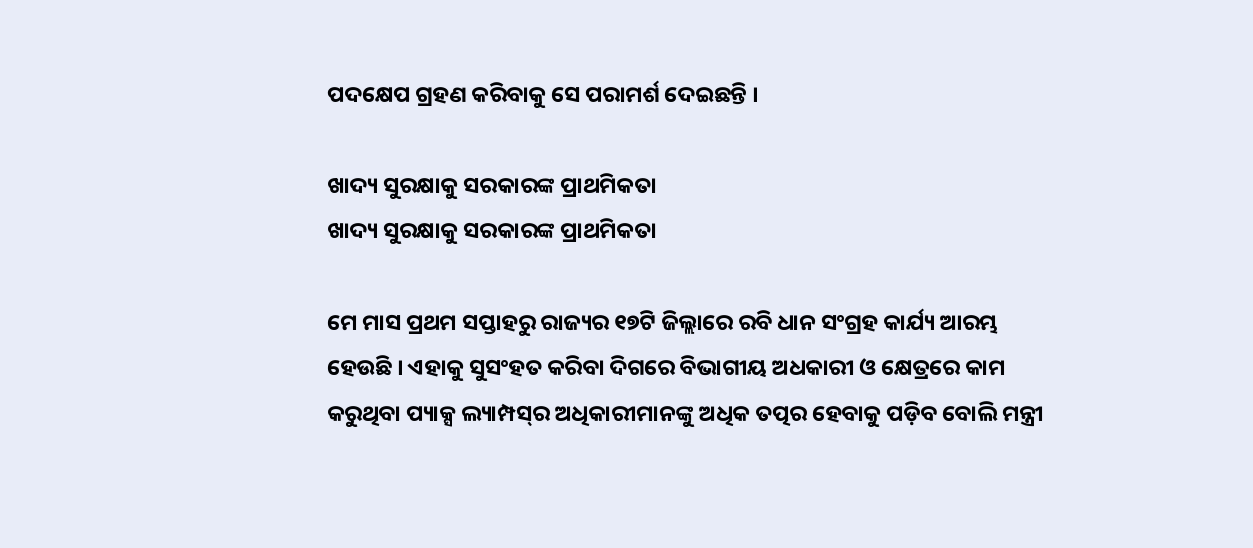ପଦକ୍ଷେପ ଗ୍ରହଣ କରିବାକୁ ସେ ପରାମର୍ଶ ଦେଇଛନ୍ତି ।

ଖାଦ୍ୟ ସୁରକ୍ଷାକୁ ସରକାରଙ୍କ ପ୍ରାଥମିକତା
ଖାଦ୍ୟ ସୁରକ୍ଷାକୁ ସରକାରଙ୍କ ପ୍ରାଥମିକତା

ମେ ମାସ ପ୍ରଥମ ସପ୍ତାହରୁ ରାଜ୍ୟର ୧୭ଟି ଜିଲ୍ଲାରେ ରବି ଧାନ ସଂଗ୍ରହ କାର୍ଯ୍ୟ ଆରମ୍ଭ ହେଉଛି । ଏହାକୁ ସୁସଂହତ କରିବା ଦିଗରେ ବିଭାଗୀୟ ଅଧକାରୀ ଓ କ୍ଷେତ୍ରରେ କାମ କରୁଥିବା ପ୍ୟାକ୍ସ ଲ୍ୟାମ୍ପସ୍‌ର ଅଧିକାରୀମାନଙ୍କୁ ଅଧିକ ତତ୍ପର ହେବାକୁ ପଡ଼ିବ ବୋଲି ମନ୍ତ୍ରୀ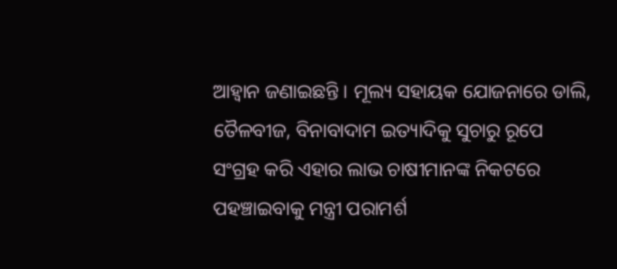ଆହ୍ୱାନ ଜଣାଇଛନ୍ତି । ମୂଲ୍ୟ ସହାୟକ ଯୋଜନାରେ ଡାଲି, ତୈଳବୀଜ, ବିନାବାଦାମ ଇତ୍ୟାଦିକୁ ସୁଚାରୁ ରୂପେ ସଂଗ୍ରହ କରି ଏହାର ଲାଭ ଚାଷୀମାନଙ୍କ ନିକଟରେ ପହଞ୍ଚାଇବାକୁ ମନ୍ତ୍ରୀ ପରାମର୍ଶ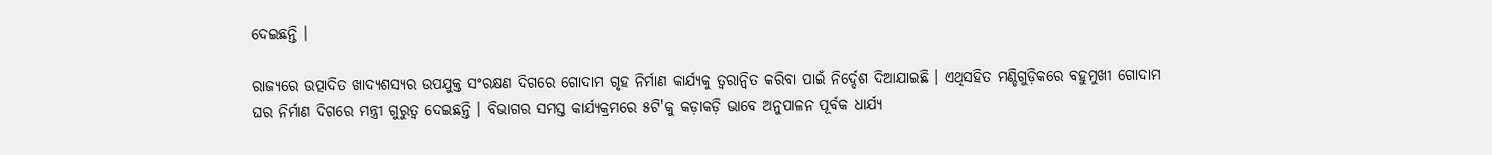ଦେଇଛନ୍ତି ।

ରାଜ୍ୟରେ ଉତ୍ପାଦିତ ଖାଦ୍ୟଶସ୍ୟର ଉପଯୁକ୍ତ ସଂରକ୍ଷଣ ଦିଗରେ ଗୋଦାମ ଗୃହ ନିର୍ମାଣ କାର୍ଯ୍ୟକୁ ତ୍ୱରାନ୍ବିତ କରିବା ପାଇଁ ନିର୍ଦ୍ଦେଶ ଦିଆଯାଇଛି । ଏଥିସହିତ ମଣ୍ଡିଗୁଡ଼ିକରେ ବହୁମୁଖୀ ଗୋଦାମ ଘର ନିର୍ମାଣ ଦିଗରେ ମନ୍ତ୍ରୀ ଗୁରୁତ୍ୱ ଦେଇଛନ୍ତି । ବିଭାଗର ସମସ୍ତ କାର୍ଯ୍ୟକ୍ରମରେ ୫ଟି'କୁ କଡ଼ାକଡ଼ି ଭାବେ ଅନୁପାଳନ ପୂର୍ବକ ଧାର୍ଯ୍ୟ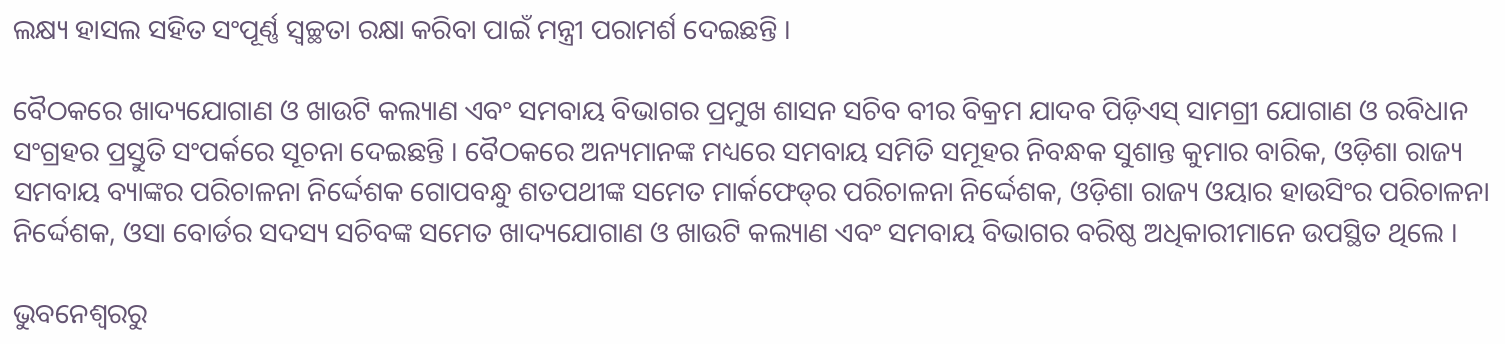ଲକ୍ଷ୍ୟ ହାସଲ ସହିତ ସଂପୂର୍ଣ୍ଣ ସ୍ଵଚ୍ଛତା ରକ୍ଷା କରିବା ପାଇଁ ମନ୍ତ୍ରୀ ପରାମର୍ଶ ଦେଇଛନ୍ତି ।

ବୈଠକରେ ଖାଦ୍ୟଯୋଗାଣ ଓ ଖାଉଟି କଲ୍ୟାଣ ଏବଂ ସମବାୟ ବିଭାଗର ପ୍ରମୁଖ ଶାସନ ସଚିବ ବୀର ବିକ୍ରମ ଯାଦବ ପିଡ଼ିଏସ୍ ସାମଗ୍ରୀ ଯୋଗାଣ ଓ ରବିଧାନ ସଂଗ୍ରହର ପ୍ରସ୍ତୁତି ସଂପର୍କରେ ସୂଚନା ଦେଇଛନ୍ତି । ବୈଠକରେ ଅନ୍ୟମାନଙ୍କ ମଧ୍ୟରେ ସମବାୟ ସମିତି ସମୂହର ନିବନ୍ଧକ ସୁଶାନ୍ତ କୁମାର ବାରିକ, ଓଡ଼ିଶା ରାଜ୍ୟ ସମବାୟ ବ୍ୟାଙ୍କର ପରିଚାଳନା ନିର୍ଦ୍ଦେଶକ ଗୋପବନ୍ଧୁ ଶତପଥୀଙ୍କ ସମେତ ମାର୍କଫେଡ୍‌ର ପରିଚାଳନା ନିର୍ଦ୍ଦେଶକ, ଓଡ଼ିଶା ରାଜ୍ୟ ଓୟାର ହାଉସିଂର ପରିଚାଳନା ନିର୍ଦ୍ଦେଶକ, ଓସା ବୋର୍ଡର ସଦସ୍ୟ ସଚିବଙ୍କ ସମେତ ଖାଦ୍ୟଯୋଗାଣ ଓ ଖାଉଟି କଲ୍ୟାଣ ଏବଂ ସମବାୟ ବିଭାଗର ବରିଷ୍ଠ ଅଧିକାରୀମାନେ ଉପସ୍ଥିତ ଥିଲେ ।

ଭୁବନେଶ୍ବରରୁ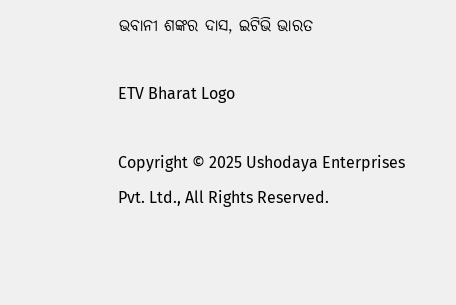ଭବାନୀ ଶଙ୍କର ଦାସ, ଇଟିଭି ଭାରତ

ETV Bharat Logo

Copyright © 2025 Ushodaya Enterprises Pvt. Ltd., All Rights Reserved.